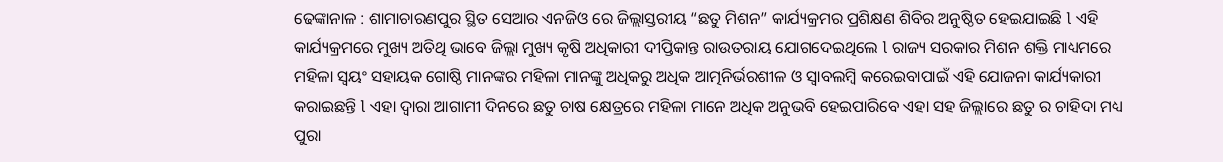ଢେଙ୍କାନାଳ : ଶାମାଚାରଣପୁର ସ୍ଥିତ ସେଆର ଏନଜିଓ ରେ ଜିଲ୍ଲାସ୍ତରୀୟ “ଛତୁ ମିଶନ” କାର୍ଯ୍ୟକ୍ରମର ପ୍ରଶିକ୍ଷଣ ଶିବିର ଅନୁଷ୍ଠିତ ହେଇଯାଇଛି l ଏହି କାର୍ଯ୍ୟକ୍ରମରେ ମୁଖ୍ୟ ଅତିଥି ଭାବେ ଜିଲ୍ଲା ମୁଖ୍ୟ କୃଷି ଅଧିକାରୀ ଦୀପ୍ତିକାନ୍ତ ରାଉତରାୟ ଯୋଗଦେଇଥିଲେ l ରାଜ୍ୟ ସରକାର ମିଶନ ଶକ୍ତି ମାଧ୍ୟମରେ ମହିଳା ସ୍ୱୟଂ ସହାୟକ ଗୋଷ୍ଠି ମାନଙ୍କର ମହିଳା ମାନଙ୍କୁ ଅଧିକରୁ ଅଧିକ ଆତ୍ମନିର୍ଭରଶୀଳ ଓ ସ୍ୱାବଲମ୍ବି କରେଇବାପାଇଁ ଏହି ଯୋଜନା କାର୍ଯ୍ୟକାରୀ କରାଇଛନ୍ତି l ଏହା ଦ୍ୱାରା ଆଗାମୀ ଦିନରେ ଛତୁ ଚାଷ କ୍ଷେତ୍ରରେ ମହିଳା ମାନେ ଅଧିକ ଅନୁଭବି ହେଇପାରିବେ ଏହା ସହ ଜିଲ୍ଲାରେ ଛତୁ ର ଚାହିଦା ମଧ୍ୟ ପୁରା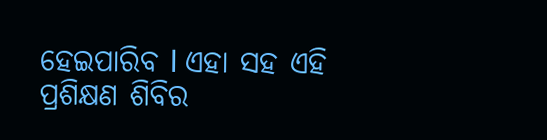ହେଇପାରିବ l ଏହା ସହ ଏହି ପ୍ରଶିକ୍ଷଣ ଶିବିର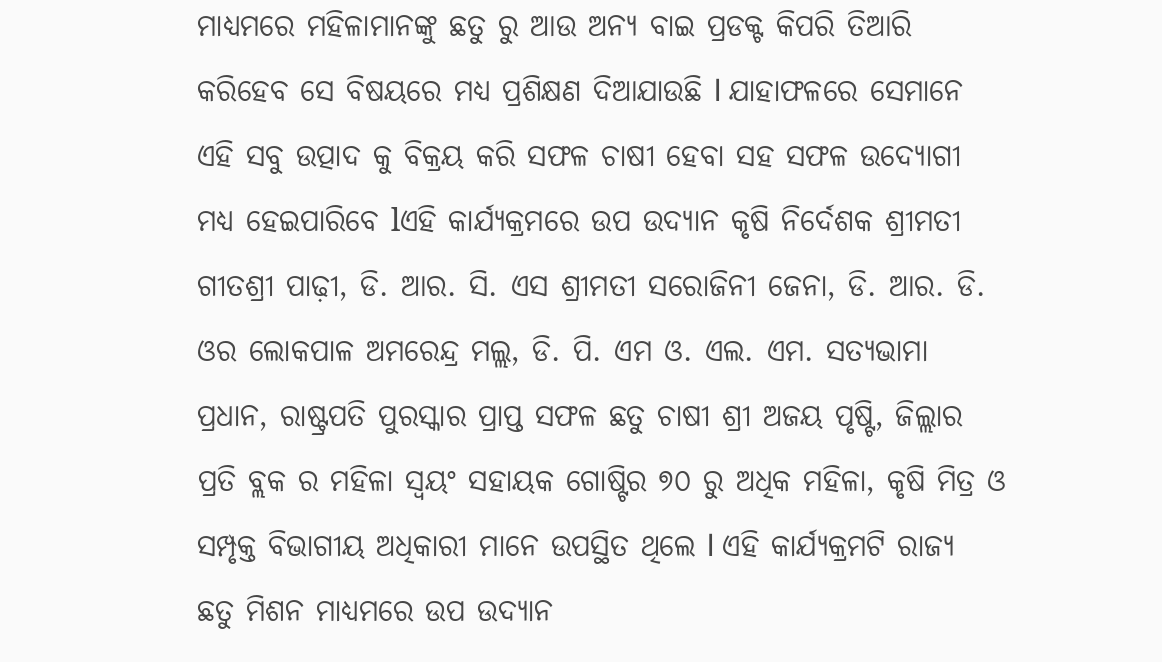ମାଧ୍ୟମରେ ମହିଳାମାନଙ୍କୁ ଛତୁ ରୁ ଆଉ ଅନ୍ୟ ବାଇ ପ୍ରଡକ୍ଟ କିପରି ତିଆରି କରିହେବ ସେ ବିଷୟରେ ମଧ୍ୟ ପ୍ରଶିକ୍ଷଣ ଦିଆଯାଉଛି l ଯାହାଫଳରେ ସେମାନେ ଏହି ସବୁ ଉତ୍ପାଦ କୁ ବିକ୍ରୟ କରି ସଫଳ ଚାଷୀ ହେବା ସହ ସଫଳ ଉଦ୍ୟୋଗୀ ମଧ୍ୟ ହେଇପାରିବେ lଏହି କାର୍ଯ୍ୟକ୍ରମରେ ଉପ ଉଦ୍ୟାନ କୃଷି ନିର୍ଦେଶକ ଶ୍ରୀମତୀ ଗୀତଶ୍ରୀ ପାଢ଼ୀ, ଡି. ଆର. ସି. ଏସ ଶ୍ରୀମତୀ ସରୋଜିନୀ ଜେନା, ଡି. ଆର. ଡି. ଓର ଲୋକପାଳ ଅମରେନ୍ଦ୍ର ମଲ୍ଲ, ଡି. ପି. ଏମ ଓ. ଏଲ. ଏମ. ସତ୍ୟଭାମା ପ୍ରଧାନ, ରାଷ୍ଟ୍ରପତି ପୁରସ୍କାର ପ୍ରାପ୍ତ ସଫଳ ଛତୁ ଚାଷୀ ଶ୍ରୀ ଅଜୟ ପୃଷ୍ଟି, ଜିଲ୍ଲାର ପ୍ରତି ବ୍ଲକ ର ମହିଳା ସ୍ୱୟଂ ସହାୟକ ଗୋଷ୍ଟିର ୭୦ ରୁ ଅଧିକ ମହିଳା, କୃଷି ମିତ୍ର ଓ ସମ୍ପୃକ୍ତ ବିଭାଗୀୟ ଅଧିକାରୀ ମାନେ ଉପସ୍ଥିତ ଥିଲେ l ଏହି କାର୍ଯ୍ୟକ୍ରମଟି ରାଜ୍ୟ ଛତୁ ମିଶନ ମାଧ୍ୟମରେ ଉପ ଉଦ୍ୟାନ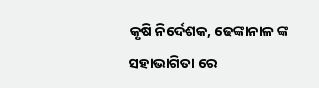କୃଷି ନିର୍ଦେଶକ, ଢେଙ୍କାନାଳ ଙ୍କ ସହାଭାଗିତା ରେ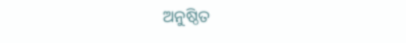ଅନୁଷ୍ଠିତ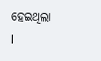ହେଇଥିଲା l